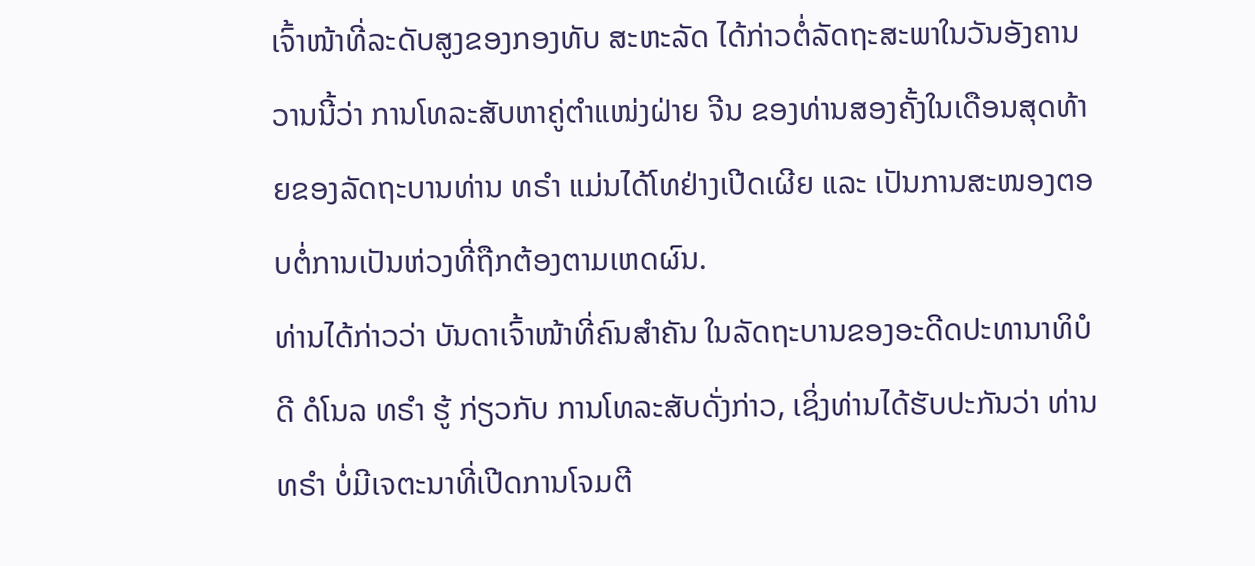ເຈົ້າໜ້າທີ່ລະດັບສູງຂອງກອງທັບ ສະຫະລັດ ໄດ້ກ່າວຕໍ່ລັດຖະສະພາໃນວັນອັງຄານວານນີ້ວ່າ ການໂທລະສັບຫາຄູ່ຕຳແໜ່ງຝ່າຍ ຈີນ ຂອງທ່ານສອງຄັ້ງໃນເດືອນສຸດທ້າຍຂອງລັດຖະບານທ່ານ ທຣຳ ແມ່ນໄດ້ໂທຢ່າງເປີດເຜີຍ ແລະ ເປັນການສະໜອງຕອບຕໍ່ການເປັນຫ່ວງທີ່ຖືກຕ້ອງຕາມເຫດຜົນ.
ທ່ານໄດ້ກ່າວວ່າ ບັນດາເຈົ້າໜ້າທີ່ຄົນສຳຄັນ ໃນລັດຖະບານຂອງອະດີດປະທານາທິບໍດີ ດໍໂນລ ທຣຳ ຮູ້ ກ່ຽວກັບ ການໂທລະສັບດັ່ງກ່າວ, ເຊິ່ງທ່ານໄດ້ຮັບປະກັນວ່າ ທ່ານ ທຣຳ ບໍ່ມີເຈຕະນາທີ່ເປີດການໂຈມຕີ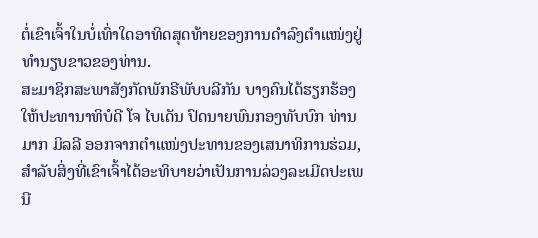ຕໍ່ເຂົາເຈົ້າໃນບໍ່ເທົ່າໃດອາທິດສຸດທ້າຍຂອງການດຳລົງຕຳແໜ່ງຢູ່ທຳນຽບຂາວຂອງທ່ານ.
ສະມາຊິກສະພາສັງກັດພັກຣີພັບບລີກັນ ບາງຄົນໄດ້ຮຽກຮ້ອງໃຫ້ປະທານາທິບໍດີ ໂຈ ໄບເດັນ ປົດນາຍພົນກອງທັບບົກ ທ່ານ ມາກ ມິລລີ ອອກຈາກຕຳແໜ່ງປະທານຂອງເສນາທິການຮ່ວມ, ສຳລັບສິ່ງທີ່ເຂົາເຈົ້າໄດ້ອະທິບາຍວ່າເປັນການລ່ວງລະເມີດປະເພນີ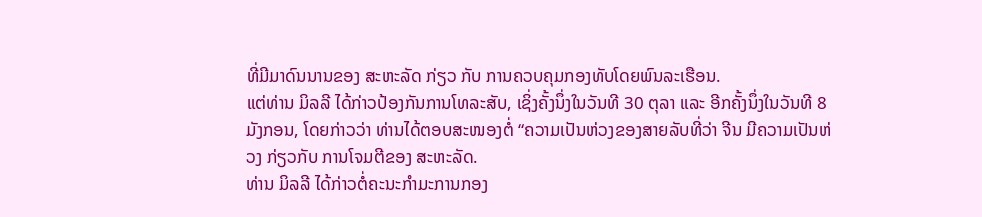ທີ່ມີມາດົນນານຂອງ ສະຫະລັດ ກ່ຽວ ກັບ ການຄວບຄຸມກອງທັບໂດຍພົນລະເຮືອນ.
ແຕ່ທ່ານ ມິລລີ ໄດ້ກ່າວປ້ອງກັນການໂທລະສັບ, ເຊິ່ງຄັ້ງນຶ່ງໃນວັນທີ 30 ຕຸລາ ແລະ ອີກຄັ້ງນຶ່ງໃນວັນທີ 8 ມັງກອນ, ໂດຍກ່າວວ່າ ທ່ານໄດ້ຕອບສະໜອງຕໍ່ “ຄວາມເປັນຫ່ວງຂອງສາຍລັບທີ່ວ່າ ຈີນ ມີຄວາມເປັນຫ່ວງ ກ່ຽວກັບ ການໂຈມຕີຂອງ ສະຫະລັດ.
ທ່ານ ມິລລີ ໄດ້ກ່າວຕໍ່ຄະນະກຳມະການກອງ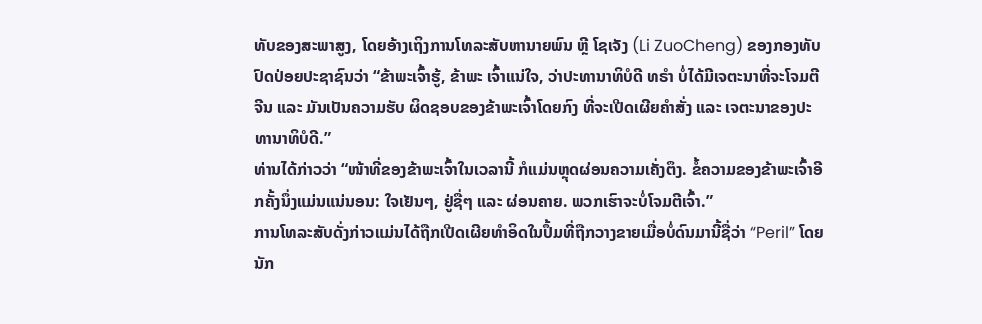ທັບຂອງສະພາສູງ, ໂດຍອ້າງເຖິງການໂທລະສັບຫານາຍພົນ ຫຼີ ໂຊເຈັງ (Li ZuoCheng) ຂອງກອງທັບປົດປ່ອຍປະຊາຊົນວ່າ “ຂ້າພະເຈົ້າຮູ້, ຂ້າພະ ເຈົ້າແນ່ໃຈ, ວ່າປະທານາທິບໍດີ ທຣຳ ບໍ່ໄດ້ມີເຈຕະນາທີ່ຈະໂຈມຕີ ຈີນ ແລະ ມັນເປັນຄວາມຮັບ ຜິດຊອບຂອງຂ້າພະເຈົ້າໂດຍກົງ ທີ່ຈະເປີດເຜີຍຄຳສັ່ງ ແລະ ເຈຕະນາຂອງປະທານາທິບໍດີ.”
ທ່ານໄດ້ກ່າວວ່າ “ໜ້າທີ່ຂອງຂ້າພະເຈົ້າໃນເວລານີ້ ກໍແມ່ນຫຼຸດຜ່ອນຄວາມເຄັ່ງຕຶງ. ຂໍ້ຄວາມຂອງຂ້າພະເຈົ້າອີກຄັ້ງນຶ່ງແມ່ນແນ່ນອນ: ໃຈເຢັນໆ, ຢູ່ຊື່ໆ ແລະ ຜ່ອນຄາຍ. ພວກເຮົາຈະບໍ່ໂຈມຕີເຈົ້າ.”
ການໂທລະສັບດັ່ງກ່າວແມ່ນໄດ້ຖືກເປີດເຜີຍທຳອິດໃນປຶ້ມທີ່ຖືກວາງຂາຍເມື່ອບໍ່ດົນມານີ້ຊື່ວ່າ “Peril” ໂດຍນັກ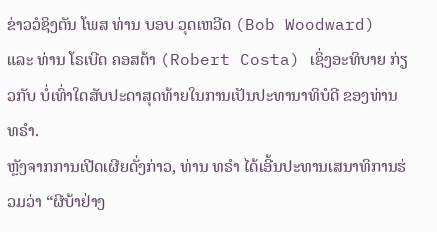ຂ່າວວໍຊິງຕັນ ໂພສ ທ່ານ ບອບ ວຸດເຫວີດ (Bob Woodward) ແລະ ທ່ານ ໂຣເບີດ ຄອສຕ້າ (Robert Costa) ເຊິ່ງອະທິບາຍ ກ່ຽວກັບ ບໍ່ເທົ່າໃດສັບປະດາສຸດທ້າຍໃນການເປັນປະທານາທິບໍດີ ຂອງທ່ານ ທຣຳ.
ຫຼັງຈາກການເປີດເຜີຍດັ່ງກ່າວ, ທ່ານ ທຣຳ ໄດ້ເອີ້ນປະທານເສນາທິການຮ່ວມວ່າ “ຜີບ້າຢ່າງ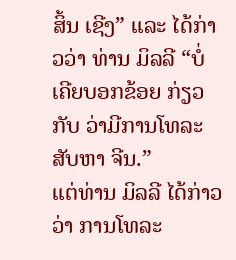ສິ້ນ ເຊີງ” ແລະ ໄດ້ກ່າວວ່າ ທ່ານ ມິລລີ “ບໍ່ເຄີຍບອກຂ້ອຍ ກ່ຽວກັບ ວ່າມີການໂທລະສັບຫາ ຈີນ.”
ແຕ່ທ່ານ ມິລລີ ໄດ້ກ່າວວ່າ ການໂທລະ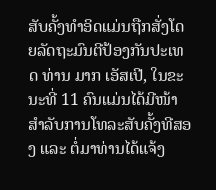ສັບຄັ້ງທຳອິດແມ່ນຖືກສັ່ງໂດຍລັດຖະມົນຕີປ້ອງກັນປະເທດ ທ່ານ ມາກ ເອັສເປີ, ໃນຂະນະທີ່ 11 ຄົນແມ່ນໄດ້ມີໜ້າ ສຳລັບການໂທລະສັບຄັ້ງທີສອງ ແລະ ຕໍ່ມາທ່ານໄດ້ແຈ້ງ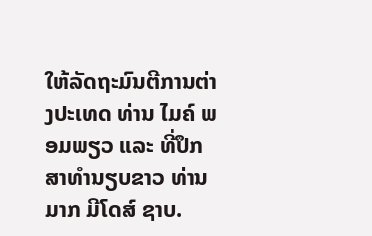ໃຫ້ລັດຖະມົນຕີການຕ່າງປະເທດ ທ່ານ ໄມຄ໌ ພອມພຽວ ແລະ ທີ່ປຶກສາທຳນຽບຂາວ ທ່ານ ມາກ ມີໂດສ໌ ຊາບ.